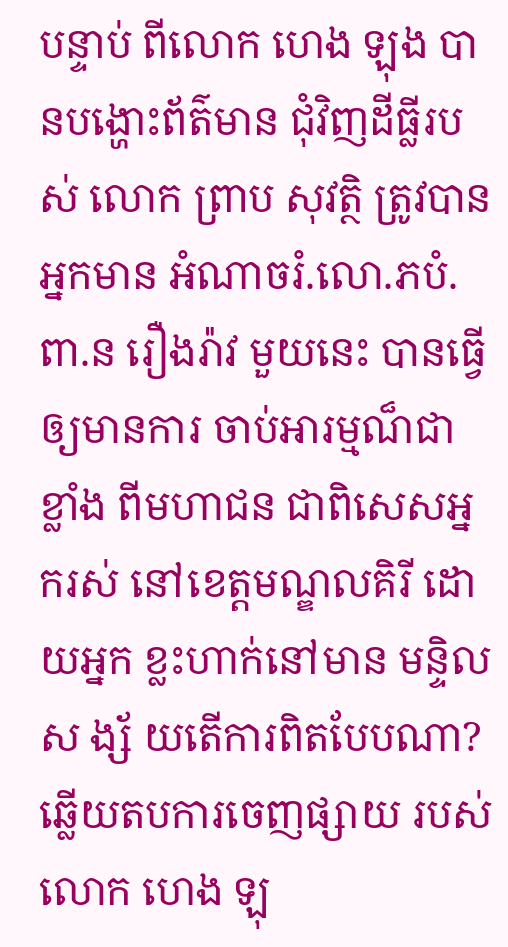បន្ទាប់ ពីលោក ហេង ឡុង បានបង្ហោះព័ត៌មាន ជុំវិញដីធ្លីរបស់ លោក ព្រាប សុវត្ថិ ត្រូវបានអ្នកមាន អំណាចរំ.លោ.ភបំ.ពា.ន រឿងរ៉ាវ មួយនេះ បានធ្វើឲ្យមានការ ចាប់អារម្មណ៏ជាខ្លាំង ពីមហាជន ជាពិសេសអ្នករស់ នៅខេត្តមណ្ឌលគិរី ដោយអ្នក ខ្លះហាក់នៅមាន មន្ទិល ស ង្ស័ យតើការពិតបែបណា?
ឆ្លើយតបការចេញផ្សាយ របស់លោក ហេង ឡុ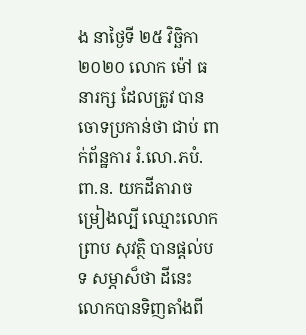ង នាថ្ងៃទី ២៥ វិច្ឆិកា ២០២០ លោក ម៉ៅ ធនារក្ស ដែលត្រូវ បានចោទប្រកាន់ថា ជាប់ ពាក់ព័ន្ឋការ រំ.លោ.ភបំ.ពា.ន. យកដីតារាចម្រៀងល្បី ឈ្មោះលោក ព្រាប សុវត្ថិ បានផ្តល់បទ សម្ភាស៏ថា ដីនេះលោកបានទិញតាំងពី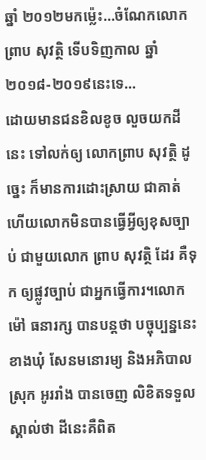ឆ្នាំ ២០១២មកម៉្លេះ…ចំណែកលោកព្រាប សុវត្ថិ ទើបទិញកាល ឆ្នាំ២០១៨-២០១៩នេះទេ…
ដោយមានជនខិលខូច លួចយកដីនេះ ទៅលក់ឲ្យ លោកព្រាប សុវត្ថិ ដូច្នេះ ក៏មានការដោះស្រាយ ជាគាត់ ហើយលោកមិនបានធ្វើអ្វីឲ្យខុសច្បាប់ ជាមួយលោក ព្រាប សុវត្ថិ ដែរ គឺទុក ឲ្យផ្លូវច្បាប់ ជាអ្នកធ្វើការ។លោក ម៉ៅ ធនារក្ស បានបន្តថា បច្ចុប្បន្ននេះខាងឃុំ សែនមនោរម្យ និងអភិបាលស្រុក អូររាំង បានចេញ លិខិតទទួលស្គាល់ថា ដីនេះគឺពិត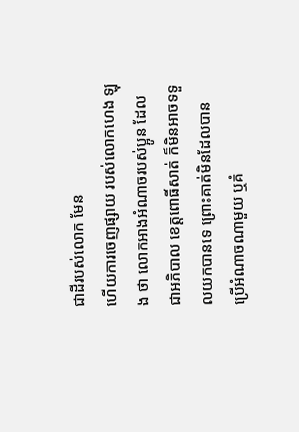ជាដីរបស់លោក មែន
ហើយការចេញផ្សាយ របស់លោកហេង ឡុង ថា លោកអាងអំណាចរបស់ប្អូន ដែលជាអភិបាល ខេត្តពោធិ៍សាត់ ក៏មិនអាចទទួលយកបានទេ ព្រោះគាត់មិនដែលបាន ប្រើអំណាចណាមួយ ឬគំ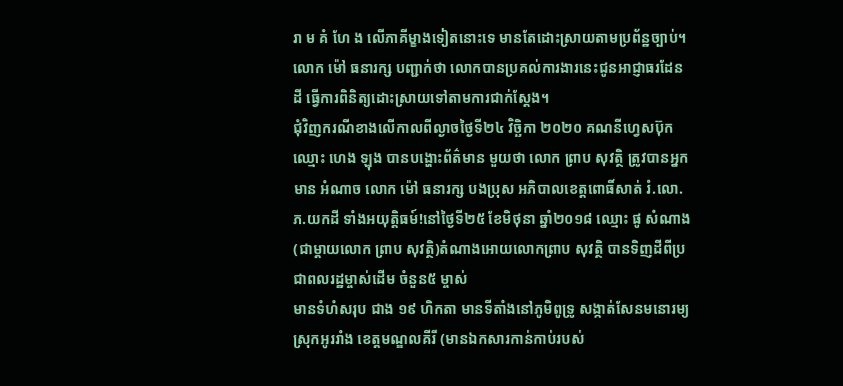រា ម គំ ហែ ង លើភាគីម្ខាងទៀតនោះទេ មានតែដោះស្រាយតាមប្រព័ន្ឋច្បាប់។លោក ម៉ៅ ធនារក្ស បញ្ជាក់ថា លោកបានប្រគល់ការងារនេះជូនអាជ្ញាធរដែនដី ធ្វើការពិនិត្យដោះស្រាយទៅតាមការជាក់ស្តែង។
ជុំវិញករណីខាងលើកាលពីល្ងាចថ្ងៃទី២៤ វិច្ឆិកា ២០២០ គណនីហ្វេសប៊ុកឈ្មោះ ហេង ឡុង បានបង្ហោះព័ត៌មាន មួយថា លោក ព្រាប សុវត្ថិ ត្រូវបានអ្នកមាន អំណាច លោក ម៉ៅ ធនារក្ស បងប្រុស អភិបាលខេត្តពោធិ៍សាត់ រំ.លោ.ភ.យកដី ទាំងអយុត្តិធម៍!នៅថ្ងៃទី២៥ ខែមិថុនា ឆ្នាំ២០១៨ ឈ្មោះ ផូ សំណាង (ជាម្តាយលោក ព្រាប សុវត្ថិ)តំណាងអោយលោកព្រាប សុវត្ថិ បានទិញដីពីប្រជាពលរដ្ឋម្ចាស់ដើម ចំនួន៥ ម្ចាស់
មានទំហំសរុប ជាង ១៩ ហិកតា មានទីតាំងនៅភូមិពូទ្រូ សង្កាត់សែនមនោរម្យ ស្រុកអូររាំង ខេត្តមណ្ឌលគីរី (មានឯកសារកាន់កាប់របស់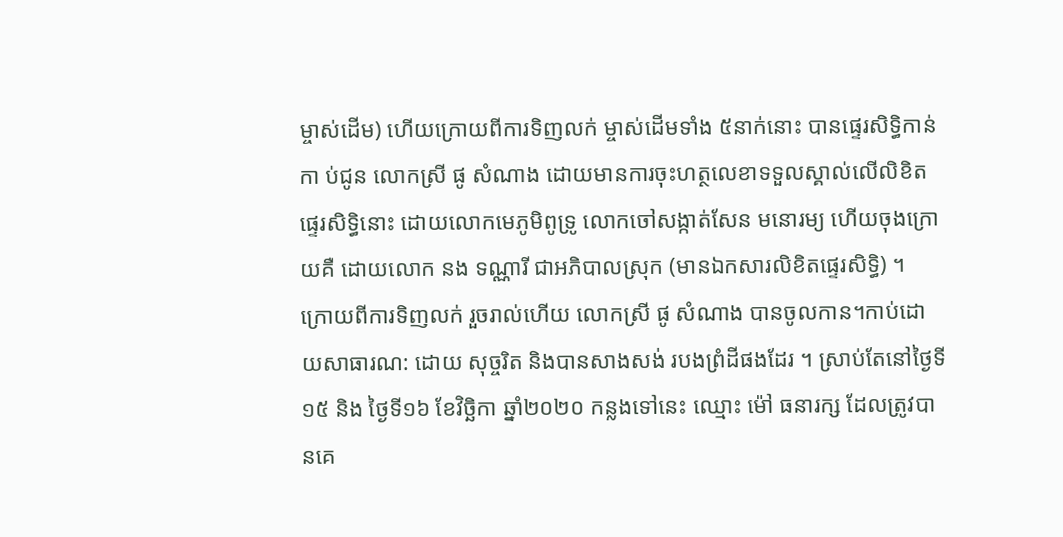ម្ចាស់ដើម) ហើយក្រោយពីការទិញលក់ ម្ចាស់ដើមទាំង ៥នាក់នោះ បានផ្ទេរសិទ្ធិកាន់កា ប់ជូន លោកស្រី ផូ សំណាង ដោយមានការចុះហត្ថលេខាទទួលស្គាល់លើលិខិតផ្ទេរសិទ្ធិនោះ ដោយលោកមេភូមិពូទ្រូ លោកចៅសង្កាត់សែន មនោរម្យ ហើយចុងក្រោយគឺ ដោយលោក នង ទណ្ណារី ជាអភិបាលស្រុក (មានឯកសារលិខិតផ្ទេរសិទ្ធិ) ។
ក្រោយពីការទិញលក់ រួចរាល់ហើយ លោកស្រី ផូ សំណាង បានចូលកាន។កាប់ដោយសាធារណ: ដោយ សុច្ចរិត និងបានសាងសង់ របងព្រំដីផងដែរ ។ ស្រាប់តែនៅថ្ងៃទី ១៥ និង ថ្ងៃទី១៦ ខែវិច្ឆិកា ឆ្នាំ២០២០ កន្លងទៅនេះ ឈ្មោះ ម៉ៅ ធនារក្ស ដែលត្រូវបានគេ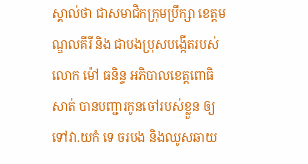ស្គាល់ថា ជាសមាជិកក្រុមប្រឹក្សា ខេត្តមណ្ឌលគីរី និង ជាបងប្រុសបង្កើតរបស់ លោក ម៉ៅ ធនិន្ទ អភិបាលខេត្តពោធិសាត់ បានបញ្ជារកូនចៅរបស់ខ្លួន ឲ្យទៅវា.យកំ ទេ ចរបង និងឈូសឆាយ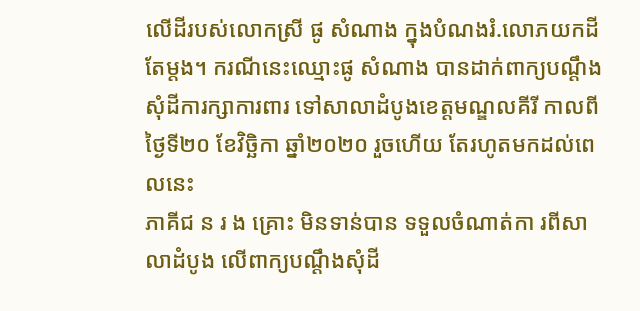លើដីរបស់លោកស្រី ផូ សំណាង ក្នុងបំណងរំ.លោភយកដីតែម្តង។ ករណីនេះឈ្មោះផូ សំណាង បានដាក់ពាក្យបណ្តឹង សុំដីការក្សាការពារ ទៅសាលាដំបូងខេត្តមណ្ឌលគីរី កាលពីថ្ងៃទី២០ ខែវិច្ឆិកា ឆ្នាំ២០២០ រួចហើយ តែរហូតមកដល់ពេលនេះ
ភាគីជ ន រ ង គ្រោះ មិនទាន់បាន ទទួលចំណាត់កា រពីសាលាដំបូង លើពាក្យបណ្តឹងសុំដី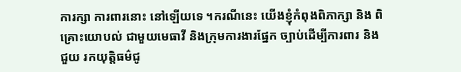ការក្សា ការពារនោះ នៅឡើយទេ ។ករណីនេះ យើងខ្ញុំកំពុងពិភាក្សា និង ពិគ្រោះយោបល់ ជាមួយមេធាវី និងក្រុមការងារផ្នែក ច្បាប់ដើម្បីការពារ និងជួយ រកយុត្តិធម៌ជូ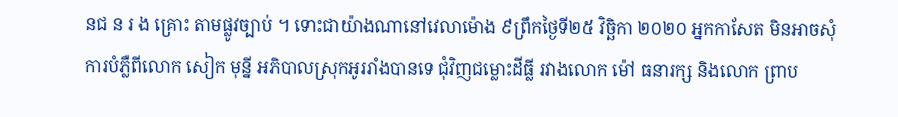នជ ន រ ង គ្រោះ តាមផ្លូវច្បាប់ ។ ទោះជាយ៉ាងណានៅវេលាម៉ោង ៩ព្រឹកថ្ងៃទី២៥ វិច្ឆិកា ២០២០ អ្នកកាសែត មិនអាចសុំការបំភ្លឺពីលោក សៀក មុន្នី អភិបាលស្រុកអូររាំងបានទេ ជុំវិញជម្លោះដីធ្លី រវាងលោក ម៉ៅ ធនារក្ស និងលោក ព្រាប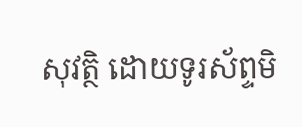សុវត្ថិ ដោយទូរស័ព្ទមិ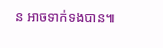ន អាចទាក់ទងបាន៕